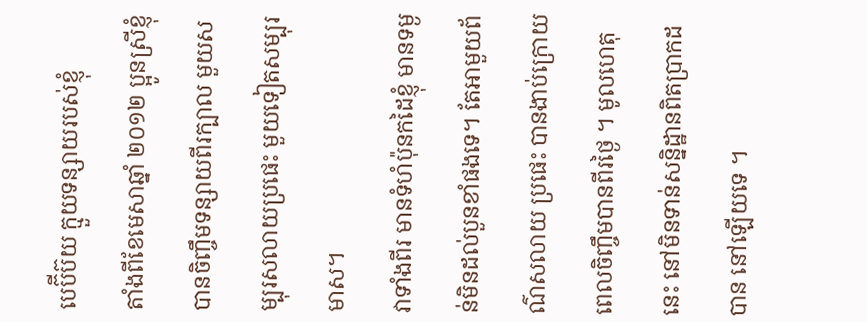បេប៊ីប៊យ ក្មួយទន្សាយរបស់ខ្ញុំ
តាំងពីខែមេសាឆ្នាំ ២០១២ ប្អូនស្រីខ្ញុំបានចិញ្ចឹមទន្សាយពីរក្បាល មួយសម្បុរសលាយប្រផេះ មួយទៀតសម្បុរមាស។
វាទាំងពីរ មានទំហំប៉ុនកដៃខ្ញុំ មានទម្ងន់មិនដល់បួនខាំផងទេ។ តែអាមួយព័ណ៌សលាយ ប្រផេះ បានងាប់ក្រោយពេលចិញ្ចឹមបានពីរថ្ងៃ ។ មូលហេតុនេះ នៅមិនទាន់សន្និដ្ឋានពិតបា្រកដបាន នៅឡើយទេ ។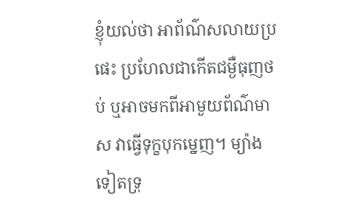ខ្ញុំយល់ថា អាព័ណ៌សលាយប្រផេះ ប្រហែលជាកើតជម្ងឺធុញថប់ ឬអាចមកពីអាមួយព័ណ៌មាស វាធ្វើទុក្ខបុកម្នេញ។ ម្យ៉ាងទៀតទ្រុ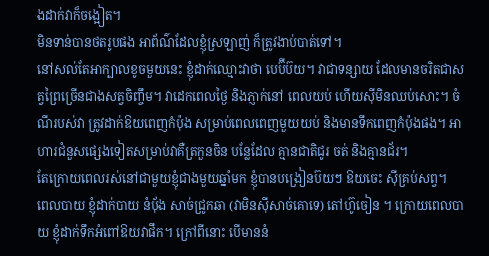ងដាក់វាក៏ចង្អៀត។
មិនទាន់បានថតរូបផង អាព័ណ៌ដែលខ្ញុំស្រឡាញ់ ក៏ត្រូវងាប់បាត់ទៅ។
នៅសល់តែអាក្បាលខូចមួយនេះ ខ្ញុំដាក់ឈ្មោះវាថា បេប៊ីប៊យ។ វាជាទន្សាយ ដែលមានចរិតជាសត្វព្រៃច្រើនជាងសត្វចិញ្ចឹម។ វាដេកពេលថ្ងៃ និងភ្ញាក់នៅ ពេលយប់ ហើយស៊ីមិនឈប់សោះ។ ចំណីរបស់វា ត្រូវដាក់ឱយពេញកំប៉ុង សម្រាប់ពេលពេញមួយយប់ និងមានទឹកពេញកំប៉ុងផង។ អាហារជំនួសផ្សេងទៀតសម្រាប់វាគឺត្រកួនចិន បន្លែដែល គ្មានជាតិជូរ ចត់ និងគ្មានជ័រ។
តែក្រោយពេលរស់នៅជាមួយខ្ញុំជាងមួយឆ្នាំមក ខ្ញុំបានបង្រៀនប៊យៗ ឱយចេះ ស៊ីគ្រប់សព្វ។
ពេលបាយ ខ្ញុំដាក់បាយ នំប៉័ង សាច់ជ្រូកឆា (វាមិនស៊ីសាច់គោទេ) តៅហ៊ូចៀន ។ ក្រោយពេលបាយ ខ្ញុំដាក់ទឹកអំពៅឱយវាផឹក។ ក្រៅពីនោះ បើមាននំ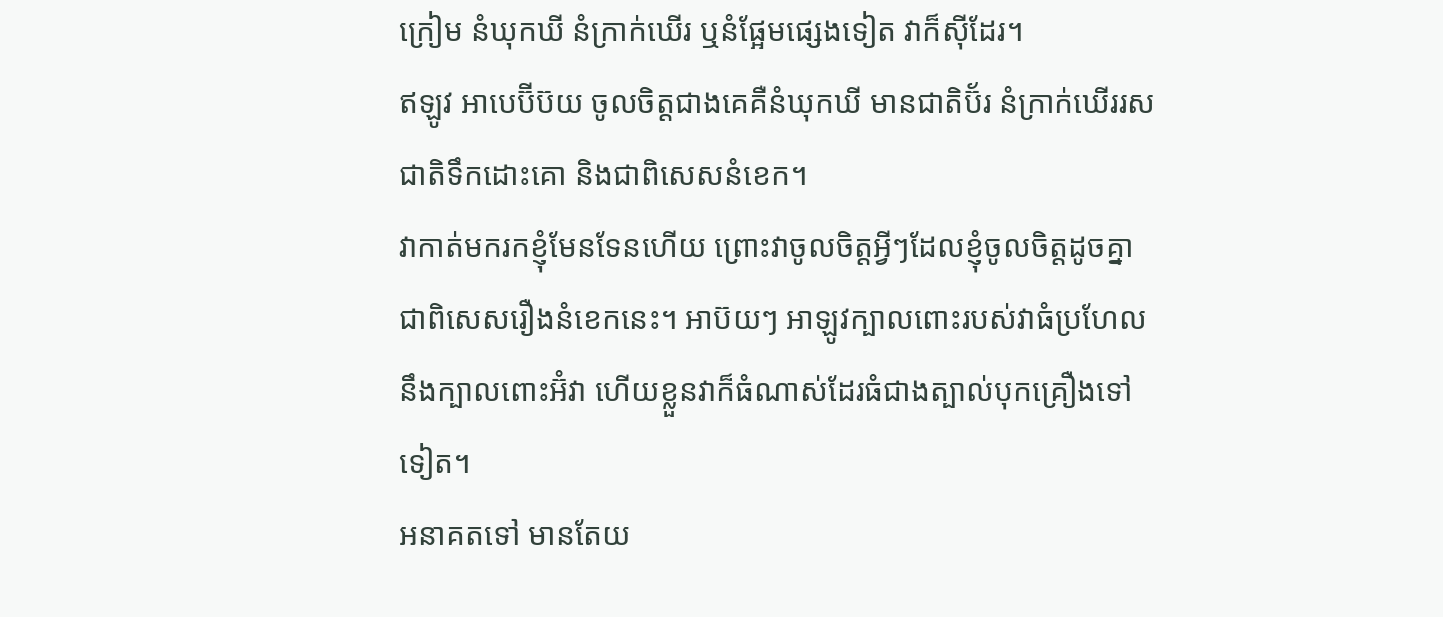ក្រៀម នំឃុកឃី នំក្រាក់ឃើរ ឬនំផ្អែមផ្សេងទៀត វាក៏ស៊ីដែរ។
ឥឡូវ អាបេប៊ីប៊យ ចូលចិត្តជាងគេគឺនំឃុកឃី មានជាតិប៊័រ នំក្រាក់ឃើររសជាតិទឹកដោះគោ និងជាពិសេសនំខេក។
វាកាត់មករកខ្ញុំមែនទែនហើយ ព្រោះវាចូលចិត្តអ្វីៗដែលខ្ញុំចូលចិត្តដូចគ្នា ជាពិសេសរឿងនំខេកនេះ។ អាប៊យៗ អាឡូវក្បាលពោះរបស់វាធំប្រហែលនឹងក្បាលពោះអ៊ំវា ហើយខ្លួនវាក៏ធំណាស់ដែរធំជាងត្បាល់បុកគ្រឿងទៅទៀត។
អនាគតទៅ មានតែយ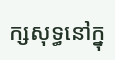ក្សសុទ្ធនៅក្នុ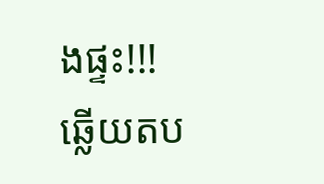ងផ្ទះ!!!
ឆ្លើយតប